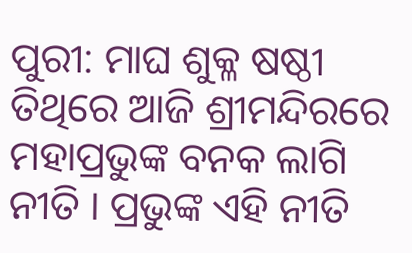ପୁରୀ: ମାଘ ଶୁକ୍ଳ ଷଷ୍ଠୀ ତିଥିରେ ଆଜି ଶ୍ରୀମନ୍ଦିରରେ ମହାପ୍ରଭୁଙ୍କ ବନକ ଲାଗି ନୀତି । ପ୍ରଭୁଙ୍କ ଏହି ନୀତି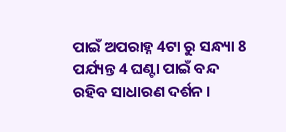ପାଇଁ ଅପରାହ୍ନ 4ଟା ରୁ ସନ୍ଧ୍ୟା 8 ପର୍ଯ୍ୟନ୍ତ 4 ଘଣ୍ଟା ପାଇଁ ବନ୍ଦ ରହିବ ସାଧାରଣ ଦର୍ଶନ ।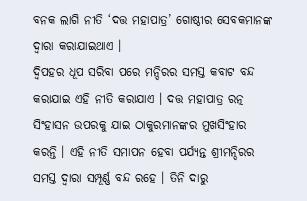ବନକ ଲାଗି ନୀତି ‘ଦତ୍ତ ମହାପାତ୍ର’ ଗୋଷ୍ଠୀର ସେବକମାନଙ୍କ ଦ୍ବାରା କରାଯାଇଥାଏ ।
ଦ୍ବିପହର ଧୂପ ସରିବା ପରେ ମନ୍ଦିରର ସମସ୍ତ କବାଟ ବନ୍ଦ କରାଯାଇ ଏହି ନୀତି କରାଯାଏ । ଦତ୍ତ ମହାପାତ୍ର ରତ୍ନ ସିଂହାସନ ଉପରକୁ ଯାଇ ଠାକୁରମାନଙ୍କର ମୁଖସିଂହାର କରନ୍ତି । ଏହି ନୀତି ସମାପନ ହେବା ପର୍ଯ୍ୟନ୍ତ ଶ୍ରୀମନ୍ଦିରର ସମସ୍ତ ଦ୍ବାରା ସମ୍ପୂର୍ଣ୍ଣ ବନ୍ଦ ରହେ । ତିନି ଦାରୁ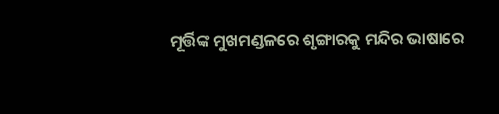ମୂର୍ତ୍ତିଙ୍କ ମୁଖମଣ୍ଡଳରେ ଶୃଙ୍ଗାରକୁ ମନ୍ଦିର ଭାଷାରେ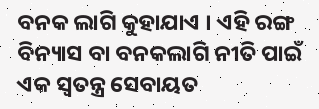ବନକ ଲାଗି କୁହାଯାଏ । ଏହି ରଙ୍ଗ ବିନ୍ୟାସ ବା ବନକଲାଗି ନୀତି ପାଇଁ ଏକ ସ୍ବତନ୍ତ୍ର ସେବାୟତ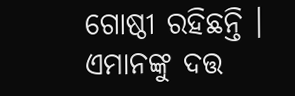ଗୋଷ୍ଠୀ ରହିଛନ୍ତି । ଏମାନଙ୍କୁ ଦତ୍ତ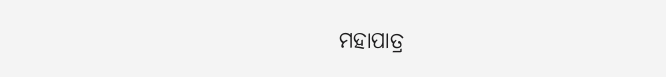ମହାପାତ୍ର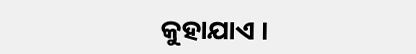କୁହାଯାଏ ।